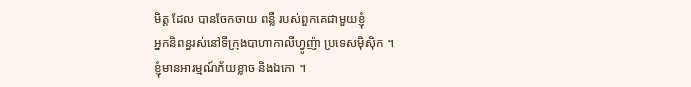មិត្ត ដែល បានចែកចាយ ពន្លឺ របស់ពួកគេជាមួយខ្ញុំ
អ្នកនិពន្ធរស់នៅទីក្រុងបាហាកាលីហ្វូញ៉ា ប្រទេសម៉ិស៊ិក ។
ខ្ញុំមានអារម្មណ៍ភ័យខ្លាច និងឯកោ ។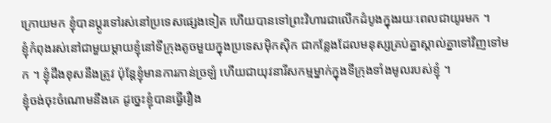ក្រោយមក ខ្ញុំបានប្តូរទៅរស់នៅប្រទេសផ្សេងទៀត ហើយបានទៅព្រះវិហារជាលើកដំបូងក្នុងរយៈពេលជាយូរមក ។
ខ្ញុំកំពុងរស់នៅជាមួយម្តាយខ្ញុំនៅទីក្រុងតូចមួយក្នុងប្រទេសម៉ិកស៊ិក ជាកន្លែងដែលមនុស្សគ្រប់គ្នាស្គាល់គ្នាទៅវិញទៅមក ។ ខ្ញុំដឹងខុសនឹងត្រូវ ប៉ុន្តែខ្ញុំមានការភាន់ច្រឡំ ហើយជាយុវនារីសកម្មម្នាក់ក្នុងទីក្រុងទាំងមូលរបស់ខ្ញុំ ។
ខ្ញុំចង់ចុះចំណោមនឹងគេ ដូច្នេះខ្ញុំបានធ្វើរឿង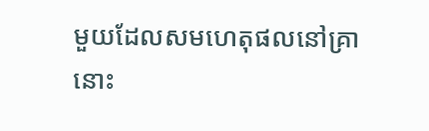មួយដែលសមហេតុផលនៅគ្រានោះ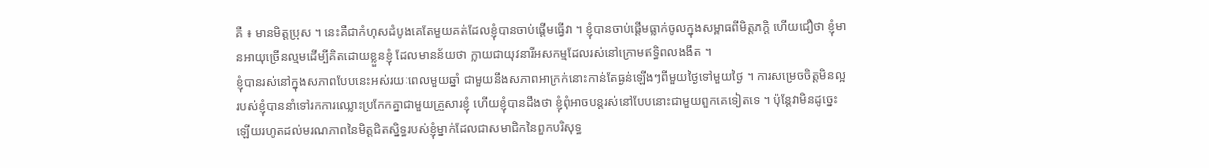គឺ ៖ មានមិត្តប្រុស ។ នេះគឺជាកំហុសដំបូងគេតែមួយគត់ដែលខ្ញុំបានចាប់ផ្តើមធ្វើវា ។ ខ្ញុំបានចាប់ផ្តើមធ្លាក់ចូលក្នុងសម្ពាធពីមិត្តភក្តិ ហើយជឿថា ខ្ញុំមានអាយុច្រើនល្មមដើម្បីគិតដោយខ្លួនខ្ញុំ ដែលមានន័យថា ក្លាយជាយុវនារីអសកម្មដែលរស់នៅក្រោមឥទ្ធិពលងងឹត ។
ខ្ញុំបានរស់នៅក្នុងសភាពបែបនេះអស់រយៈពេលមួយឆ្នាំ ជាមួយនឹងសភាពអាក្រក់នោះកាន់តែធ្ងន់ឡើងៗពីមួយថ្ងៃទៅមួយថ្ងៃ ។ ការសម្រេចចិត្តមិនល្អរបស់ខ្ញុំបាននាំទៅរកការឈ្លោះប្រកែកគ្នាជាមួយគ្រួសារខ្ញុំ ហើយខ្ញុំបានដឹងថា ខ្ញុំពុំអាចបន្តរស់នៅបែបនោះជាមួយពួកគេទៀតទេ ។ ប៉ុន្តែវាមិនដូច្នេះឡើយរហូតដល់មរណភាពនៃមិត្តជិតស្និទ្ធរបស់ខ្ញុំម្នាក់ដែលជាសមាជិកនៃពួកបរិសុទ្ធ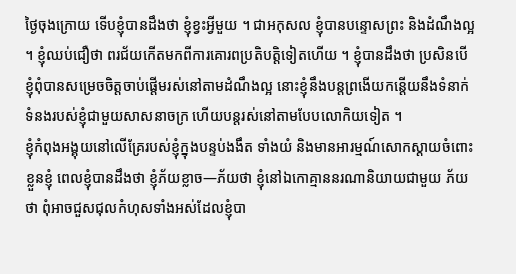ថ្ងៃចុងក្រោយ ទើបខ្ញុំបានដឹងថា ខ្ញុំខ្វះអ្វីមួយ ។ ជាអកុសល ខ្ញុំបានបន្ទោសព្រះ និងដំណឹងល្អ ។ ខ្ញុំឈប់ជឿថា ពរជ័យកើតមកពីការគោរពប្រតិបត្តិទៀតហើយ ។ ខ្ញុំបានដឹងថា ប្រសិនបើខ្ញុំពុំបានសម្រេចចិត្តចាប់ផ្តើមរស់នៅតាមដំណឹងល្អ នោះខ្ញុំនឹងបន្តព្រងើយកន្តើយនឹងទំនាក់ទំនងរបស់ខ្ញុំជាមួយសាសនាចក្រ ហើយបន្តរស់នៅតាមបែបលោកិយទៀត ។
ខ្ញុំកំពុងអង្គុយនៅលើគ្រែរបស់ខ្ញុំក្នុងបន្ទប់ងងឹត ទាំងយំ និងមានអារម្មណ៍សោកស្តាយចំពោះខ្លួនខ្ញុំ ពេលខ្ញុំបានដឹងថា ខ្ញុំភ័យខ្លាច—ភ័យថា ខ្ញុំនៅឯកោគ្មាននរណានិយាយជាមួយ ភ័យថា ពុំអាចជួសជុលកំហុសទាំងអស់ដែលខ្ញុំបា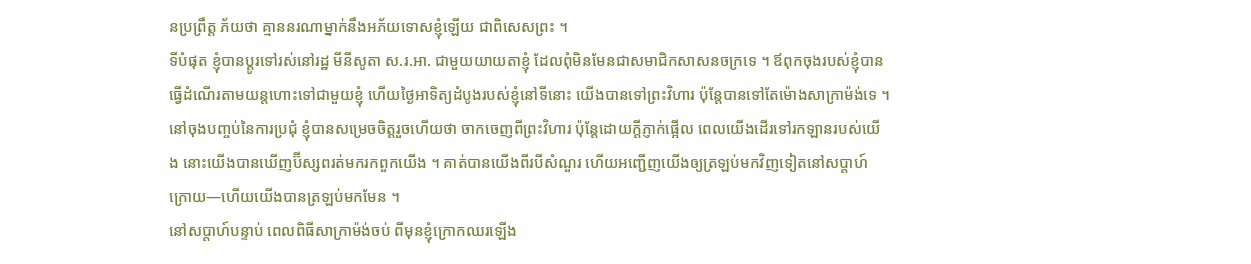នប្រព្រឹត្ត ភ័យថា គ្មាននរណាម្នាក់នឹងអភ័យទោសខ្ញុំឡើយ ជាពិសេសព្រះ ។
ទីបំផុត ខ្ញុំបានប្តូរទៅរស់នៅរដ្ឋ មីនីសូតា ស.រ.អា. ជាមួយយាយតាខ្ញុំ ដែលពុំមិនមែនជាសមាជិកសាសនចក្រទេ ។ ឪពុកចុងរបស់ខ្ញុំបានធ្វើដំណើរតាមយន្តហោះទៅជាមួយខ្ញុំ ហើយថ្ងៃអាទិត្យដំបូងរបស់ខ្ញុំនៅទីនោះ យើងបានទៅព្រះវិហារ ប៉ុន្តែបានទៅតែម៉ោងសាក្រាម៉ង់ទេ ។ នៅចុងបញ្ចប់នៃការប្រជុំ ខ្ញុំបានសម្រេចចិត្តរួចហើយថា ចាកចេញពីព្រះវិហារ ប៉ុន្តែដោយក្តីភ្ញាក់ផ្អើល ពេលយើងដើរទៅរកឡានរបស់យើង នោះយើងបានឃើញប៊ីស្សពរត់មករកពួកយើង ។ គាត់បានយើងពីរបីសំណួរ ហើយអញ្ជើញយើងឲ្យត្រឡប់មកវិញទៀតនៅសប្តាហ៍ក្រោយ—ហើយយើងបានត្រឡប់មកមែន ។
នៅសប្តាហ៍បន្ទាប់ ពេលពិធីសាក្រាម៉ង់ចប់ ពីមុនខ្ញុំក្រោកឈរឡើង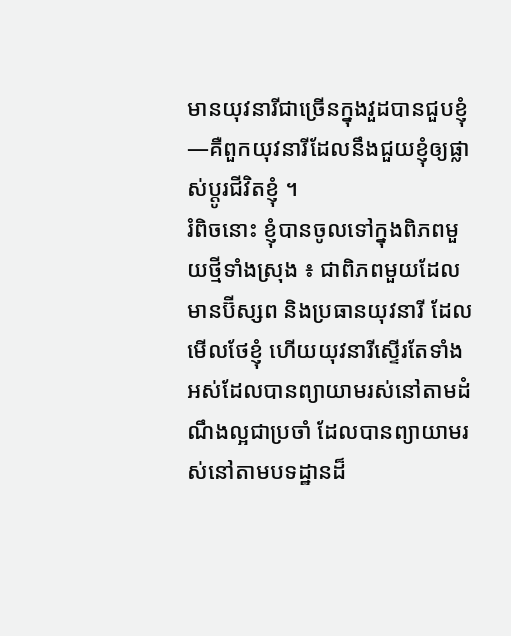មានយុវនារីជាច្រើនក្នុងវួដបានជួបខ្ញុំ—គឺពួកយុវនារីដែលនឹងជួយខ្ញុំឲ្យផ្លាស់ប្តូរជីវិតខ្ញុំ ។
រំពិចនោះ ខ្ញុំបានចូលទៅក្នុងពិភពមួយថ្មីទាំងស្រុង ៖ ជាពិភពមួយដែលមានប៊ីស្សព និងប្រធានយុវនារី ដែលមើលថែខ្ញុំ ហើយយុវនារីស្ទើរតែទាំងអស់ដែលបានព្យាយាមរស់នៅតាមដំណឹងល្អជាប្រចាំ ដែលបានព្យាយាមរស់នៅតាមបទដ្ឋានដ៏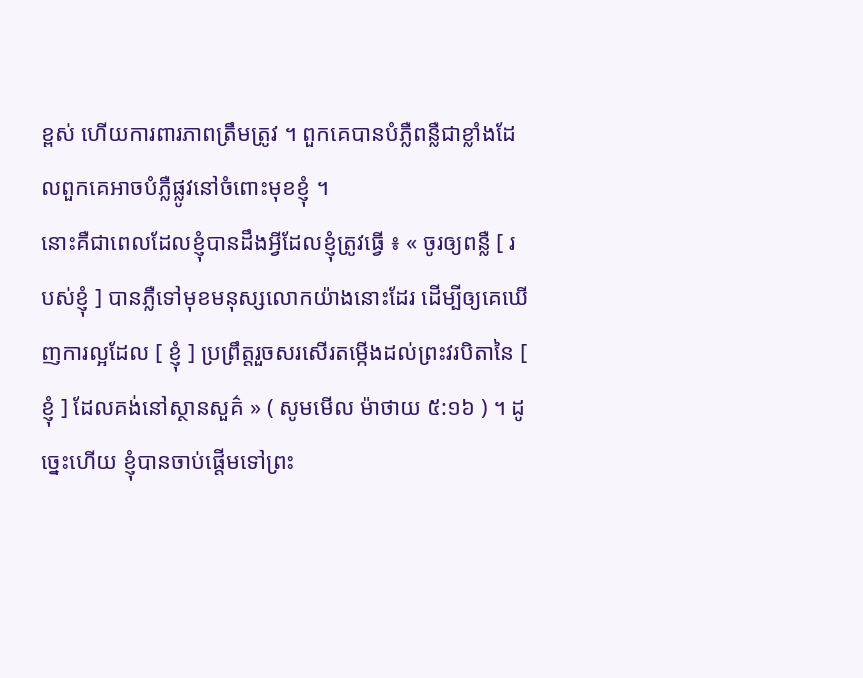ខ្ពស់ ហើយការពារភាពត្រឹមត្រូវ ។ ពួកគេបានបំភ្លឺពន្លឺជាខ្លាំងដែលពួកគេអាចបំភ្លឺផ្លូវនៅចំពោះមុខខ្ញុំ ។
នោះគឺជាពេលដែលខ្ញុំបានដឹងអ្វីដែលខ្ញុំត្រូវធ្វើ ៖ « ចូរឲ្យពន្លឺ [ របស់ខ្ញុំ ] បានភ្លឺទៅមុខមនុស្សលោកយ៉ាងនោះដែរ ដើម្បីឲ្យគេឃើញការល្អដែល [ ខ្ញុំ ] ប្រព្រឹត្តរួចសរសើរតម្កើងដល់ព្រះវរបិតានៃ [ ខ្ញុំ ] ដែលគង់នៅស្ថានសួគ៌ » ( សូមមើល ម៉ាថាយ ៥:១៦ ) ។ ដូច្នេះហើយ ខ្ញុំបានចាប់ផ្តើមទៅព្រះ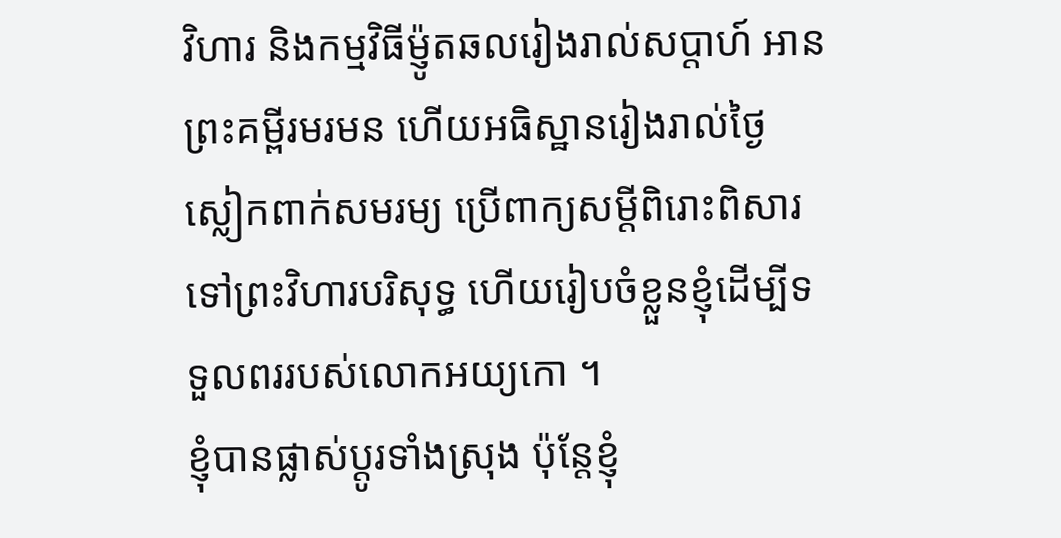វិហារ និងកម្មវិធីម៉្ញូតឆលរៀងរាល់សប្តាហ៍ អានព្រះគម្ពីរមរមន ហើយអធិស្ឋានរៀងរាល់ថ្ងៃ ស្លៀកពាក់សមរម្យ ប្រើពាក្យសម្តីពិរោះពិសារ ទៅព្រះវិហារបរិសុទ្ធ ហើយរៀបចំខ្លួនខ្ញុំដើម្បីទទួលពររបស់លោកអយ្យកោ ។
ខ្ញុំបានផ្លាស់ប្តូរទាំងស្រុង ប៉ុន្តែខ្ញុំ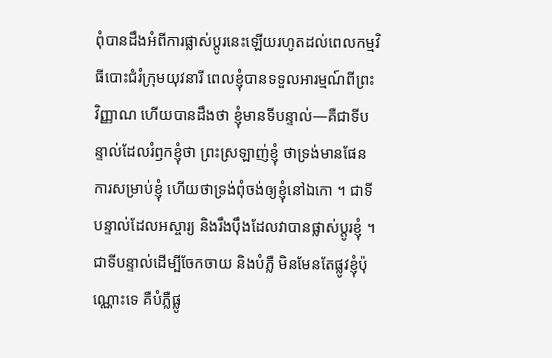ពុំបានដឹងអំពីការផ្លាស់ប្តូរនេះឡើយរហូតដល់ពេលកម្មវិធីបោះជំរំក្រុមយុវនារី ពេលខ្ញុំបានទទួលអារម្មណ៍ពីព្រះវិញ្ញាណ ហើយបានដឹងថា ខ្ញុំមានទីបន្ទាល់—គឺជាទីបន្ទាល់ដែលរំឭកខ្ញុំថា ព្រះស្រឡាញ់ខ្ញុំ ថាទ្រង់មានផែនការសម្រាប់ខ្ញុំ ហើយថាទ្រង់ពុំចង់ឲ្យខ្ញុំនៅឯកោ ។ ជាទីបន្ទាល់ដែលអស្ចារ្យ និងរឹងប៉ឹងដែលវាបានផ្លាស់ប្តូរខ្ញុំ ។ ជាទីបន្ទាល់ដើម្បីចែកចាយ និងបំភ្លឺ មិនមែនតែផ្លូវខ្ញុំប៉ុណ្ណោះទេ គឺបំភ្លឺផ្លូ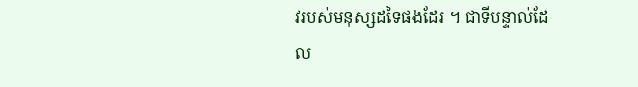វរបស់មនុស្សដទៃផងដែរ ។ ជាទីបន្ទាល់ដែល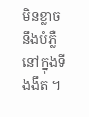មិនខ្លាចនឹងបំភ្លឺនៅក្នុងទីងងឹត ។